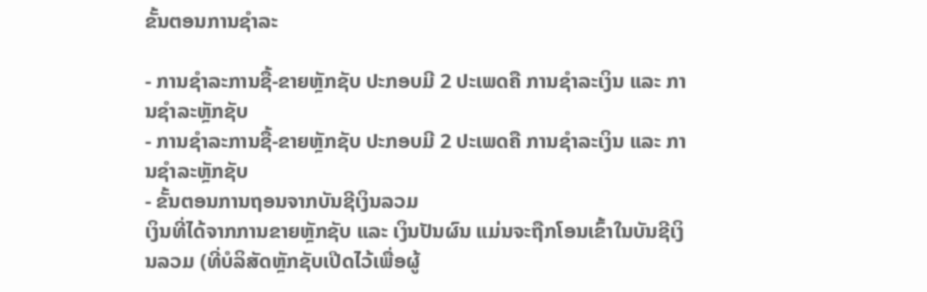ຂັ້ນຕອນການຊຳລະ

- ການຊໍາລະການຊື້-ຂາຍຫຼັກຊັບ ປະກອບມີ 2 ປະເພດຄື ການຊໍາລະເງິນ ແລະ ການຊໍາລະຫຼັກຊັບ
- ການຊໍາລະການຊື້-ຂາຍຫຼັກຊັບ ປະກອບມີ 2 ປະເພດຄື ການຊໍາລະເງິນ ແລະ ການຊໍາລະຫຼັກຊັບ
- ຂັ້ນຕອນການຖອນຈາກບັນຊີເງິນລວມ
ເງິນທີ່ໄດ້ຈາກການຂາຍຫຼັກຊັບ ແລະ ເງິນປັນຜົນ ແມ່ນຈະຖືກໂອນເຂົ້າໃນບັນຊີເງິນລວມ (ທີ່ບໍລິສັດຫຼັກຊັບເປີດໄວ້ເພື່ອຜູ້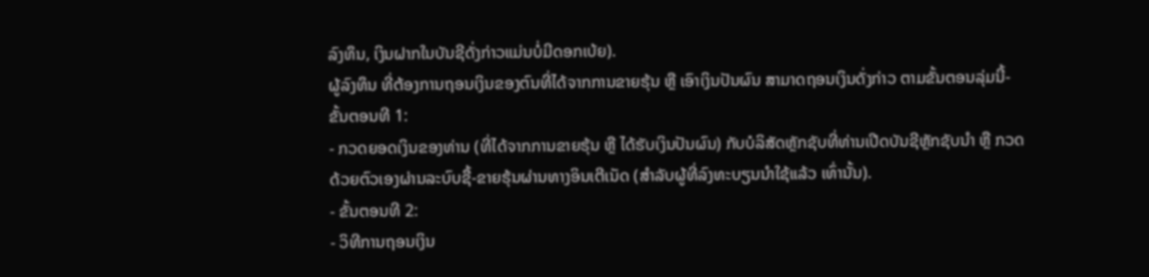ລົງທຶນ, ເງິນຝາກໃນບັນຊີດັ່ງກ່າວແມ່ນບໍ່ມີດອກເບ້ຍ).
ຜູ້ລົງທຶນ ທີ່ຕ້ອງການຖອນເງິນຂອງຕົນທີ່ໄດ້ຈາກການຂາຍຮຸ້ນ ຫຼື ເອົາເງິນປັນຜົນ ສາມາດຖອນເງິນດັ່ງກ່າວ ຕາມຂັ້ນຕອນລຸ່ມນີ້- ຂັ້ນຕອນທີ 1:
- ກວດຍອດເງິນຂອງທ່ານ (ທີ່ໄດ້ຈາກການຂາຍຮຸ້ນ ຫຼື ໄດ້ຮັບເງິນປັນຜົນ) ກັບບໍລິສັດຫຼັກຊັບທີ່ທ່ານເປີດບັນຊີຫຼັກຊັບນຳ ຫຼື ກວດດ້ວຍຕົວເອງຜ່ານລະບົບຊື້-ຂາຍຮຸ້ນຜ່ານທາງອິນເຕີເນັດ (ສໍາລັບຜູ້ທີ່ລົງທະບຽນນໍາໃຊ້ແລ້ວ ເທົ່ານັ້ນ).
- ຂັ້ນຕອນທີ 2:
- ວິທີການຖອນເງິນ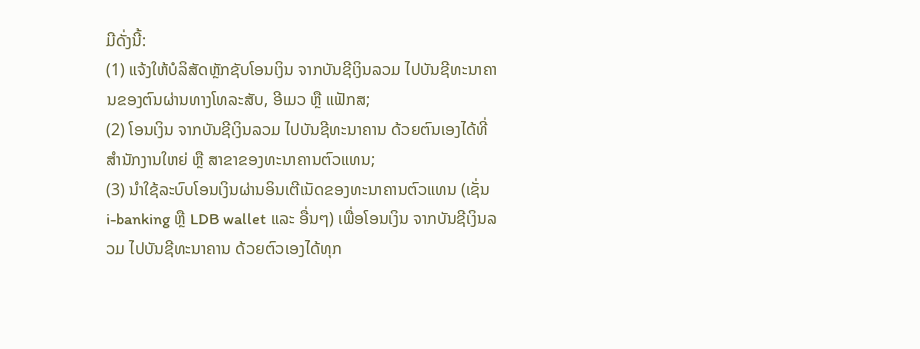ມີດັ່ງນີ້:
(1) ແຈ້ງໃຫ້ບໍລິສັດຫຼັກຊັບໂອນເງິນ ຈາກບັນຊີເງິນລວມ ໄປບັນຊີທະນາຄານຂອງຕົນຜ່ານທາງໂທລະສັບ, ອີເມວ ຫຼື ແຟັກສ;
(2) ໂອນເງິນ ຈາກບັນຊີເງິນລວມ ໄປບັນຊີທະນາຄານ ດ້ວຍຕົນເອງໄດ້ທີ່ ສໍານັກງານໃຫຍ່ ຫຼື ສາຂາຂອງທະນາຄານຕົວແທນ;
(3) ນໍາໃຊ້ລະບົບໂອນເງິນຜ່ານອິນເຕີເນັດຂອງທະນາຄານຕົວແທນ (ເຊັ່ນ i-banking ຫຼື LDB wallet ແລະ ອື່ນໆ) ເພື່ອໂອນເງິນ ຈາກບັນຊີເງິນລວມ ໄປບັນຊີທະນາຄານ ດ້ວຍຕົວເອງໄດ້ທຸກ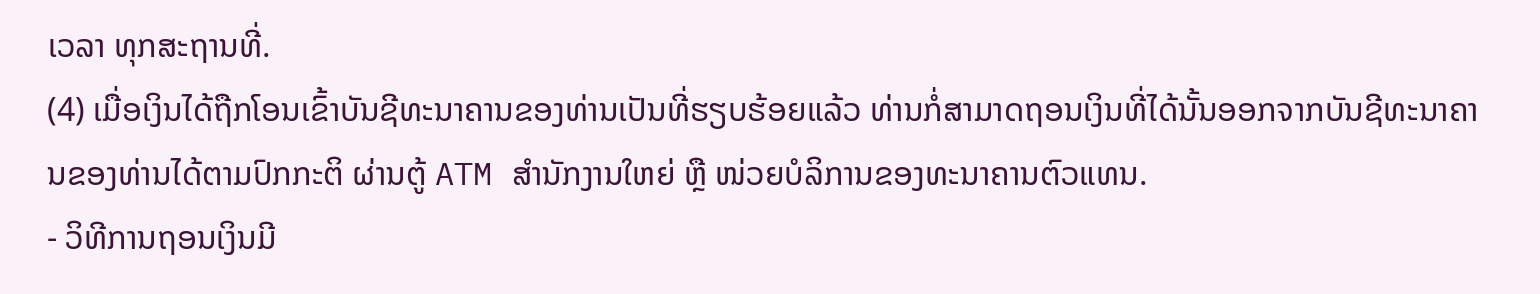ເວລາ ທຸກສະຖານທີ່.
(4) ເມື່ອເງິນໄດ້ຖືກໂອນເຂົ້າບັນຊີທະນາຄານຂອງທ່ານເປັນທີ່ຮຽບຮ້ອຍແລ້ວ ທ່ານກໍ່ສາມາດຖອນເງິນທີ່ໄດ້ນັ້ນອອກຈາກບັນຊີທະນາຄານຂອງທ່ານໄດ້ຕາມປົກກະຕິ ຜ່ານຕູ້ ATM ສໍານັກງານໃຫຍ່ ຫຼື ໜ່ວຍບໍລິການຂອງທະນາຄານຕົວແທນ.
- ວິທີການຖອນເງິນມີ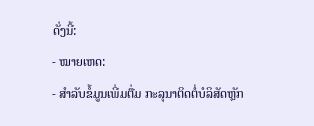ດັ່ງນີ້:
- ໝາຍເຫດ:
- ສຳລັບຂໍ້ມູນເພີ່ມຕື່ມ ກະລຸນາຕິດຕໍ່ບໍລິສັດຫຼັກ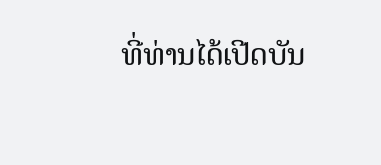ທີ່ທ່ານໄດ້ເປີດບັນ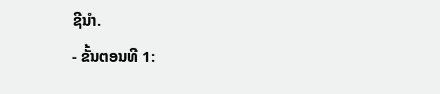ຊີນໍາ.
- ຂັ້ນຕອນທີ 1: